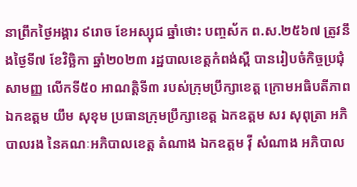នាព្រឹកថ្ងៃអង្គារ ៩រោច ខែអស្សុជ ឆ្នាំថោះ បញ្ចស័ក ព.ស.២៥៦៧ ត្រូវនឹងថ្ងៃទី៧ ខែវិច្ឆិកា ឆ្នាំ២០២៣ រដ្ឋបាលខេត្តកំពង់ស្ពឺ បានរៀបចំកិច្ចប្រជុំសាមញ្ញ លើកទី៥០ អាណត្តិទី៣ របស់ក្រុមប្រឹក្សាខេត្ត ក្រោមអធិបតីភាព ឯកឧត្តម យឹម សុខុម ប្រធានក្រុមប្រឹក្សាខេត្ត ឯកឧត្តម សរ សុពុត្រា អភិបាលរង នៃគណៈអភិបាលខេត្ត តំណាង ឯកឧត្តម វ៉ី សំណាង អភិបាល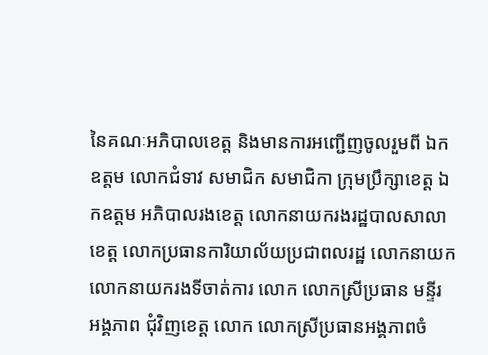នៃគណៈអភិបាលខេត្ត និងមានការអញ្ជើញចូលរួមពី ឯកឧត្តម លោកជំទាវ សមាជិក សមាជិកា ក្រុមប្រឹក្សាខេត្ត ឯកឧត្តម អភិបាលរងខេត្ត លោកនាយករងរដ្ឋបាលសាលាខេត្ត លោកប្រធានការិយាល័យប្រជាពលរដ្ឋ លោកនាយក លោកនាយករងទីចាត់ការ លោក លោកស្រីប្រធាន មន្ទីរ អង្គភាព ជុំវិញខេត្ត លោក លោកស្រីប្រធានអង្គភាពចំ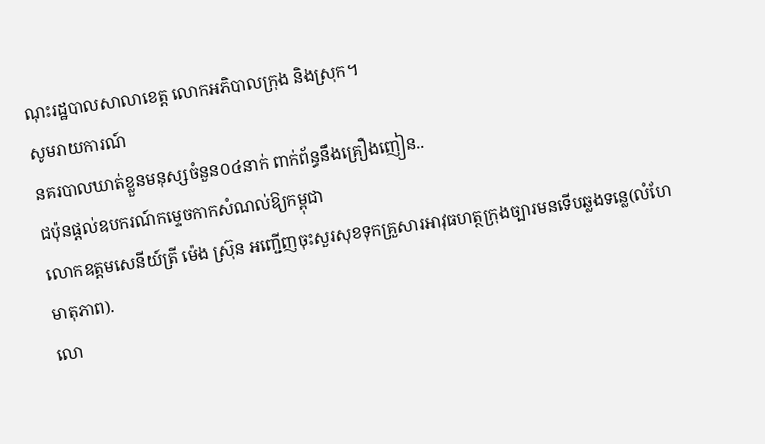ណុះរដ្ឋបាលសាលាខេត្ត លោកអភិបាលក្រុង និងស្រុក។
សូមរាយការណ៍
នគរបាលឃាត់ខ្លួនមនុស្សចំនួន០៤នាក់ ពាក់ព័ន្ធនឹងគ្រឿងញៀន..
ជប៉ុនផ្ដល់ឧបករណ៍កម្ទេចកាកសំណល់ឱ្យកម្ពុជា
លោកឧត្តមសេនីយ៍ត្រី ម៉េង ស្រ៊ុន អញ្ជើញចុះសួរសុខទុកគ្រួសារអាវុធហត្ថក្រុងច្បារមនទើបឆ្លងទន្លេ(លំហែមាតុភាព).
លោ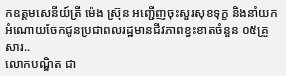កឧត្តមសេនីយ៍ត្រី ម៉េង ស្រ៊ុន អញ្ជើញចុះសួរសុខទុក្ខ និងនាំយកអំណោយចែកជូនប្រជាពលរដ្ឋមានជីវភាពខ្វះខាតចំនួន ០៥គ្រួសារ..
លោកបណ្ឌិត ជា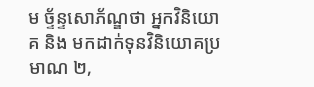ម ច្ទ័ន្ទសោភ័ណ្ឌថា អ្នកវិនិយោគ និង មកដាក់ទុនវិនិយោគប្រមាណ ២,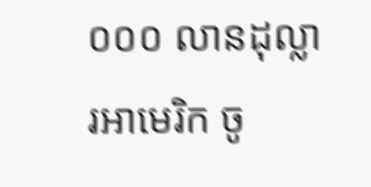០០០ លានដុល្លារអាមេរិក ចូ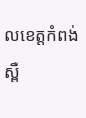លខេត្តកំពង់ស្ពឺ